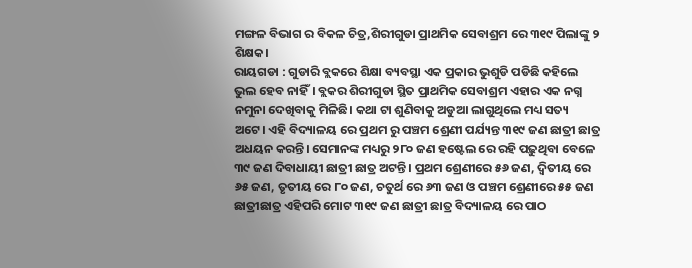ମଙ୍ଗଳ ବିଭାଗ ର ବିକଳ ଚିତ୍ର,ଶିରୀଗୁଡା ପ୍ରାଥମିକ ସେବାଶ୍ରମ ରେ ୩୧୯ ପିଲାଙ୍କୁ ୨ ଶିକ୍ଷକ।
ରାୟଗଡା : ଗୁଡାରି ବ୍ଲକରେ ଶିକ୍ଷା ବ୍ୟବସ୍ଥା ଏକ ପ୍ରକାର ଭୁଶୁଡି ପଡିଛି କହିଲେ ଭୁଲ ହେବ ନାହିଁ। ବ୍ଲକର ଶିରୀଗୁଡା ସ୍ଥିତ ପ୍ରାଥମିକ ସେବାଶ୍ରମ ଏହାର ଏକ ନଗ୍ନ ନମୁନା ଦେଖିବାକୁ ମିଳିଛି। କଥା ଟା ଶୁଣିବାକୁ ଅଡୁଆ ଲାଗୁଥିଲେ ମଧ୍ୟ ସତ୍ୟ ଅଟେ। ଏହି ବିଦ୍ୟାଳୟ ରେ ପ୍ରଥମ ରୁ ପଞ୍ଚମ ଶ୍ରେଣୀ ପର୍ଯ୍ୟନ୍ତ ୩୧୯ ଜଣ ଛାତ୍ରୀ ଛାତ୍ର ଅଧୟନ କରନ୍ତି। ସେମାନଙ୍କ ମଧ୍ୟରୁ ୨୮୦ ଜଣ ହଷ୍ଟେଲ ରେ ରହି ପଢ଼ୁଥିବା ବେଳେ ୩୯ ଜଣ ଦିବାଧାୟୀ ଛାତ୍ରୀ ଛାତ୍ର ଅଟନ୍ତି। ପ୍ରଥମ ଶ୍ରେଣୀରେ ୫୬ ଜଣ, ଦ୍ୱିତୀୟ ରେ ୬୫ ଜଣ, ତୃତୀୟ ରେ ୮୦ ଜଣ, ଚତୁର୍ଥ ରେ ୬୩ ଜଣ ଓ ପଞ୍ଚମ ଶ୍ରେଣୀରେ ୫୫ ଜଣ ଛାତ୍ରୀଛାତ୍ର ଏହିପରି ମୋଟ ୩୧୯ ଜଣ ଛାତ୍ରୀ ଛାତ୍ର ବିଦ୍ୟାଳୟ ରେ ପାଠ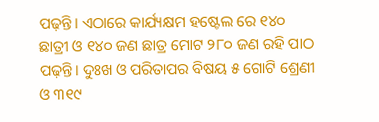ପଢ଼ନ୍ତି। ଏଠାରେ କାର୍ଯ୍ୟକ୍ଷମ ହଷ୍ଟେଲ ରେ ୧୪୦ ଛାତ୍ରୀ ଓ ୧୪୦ ଜଣ ଛାତ୍ର ମୋଟ ୨୮୦ ଜଣ ରହି ପାଠ ପଢ଼ନ୍ତି। ଦୁଃଖ ଓ ପରିତାପର ବିଷୟ ୫ ଗୋଟି ଶ୍ରେଣୀ ଓ ୩୧୯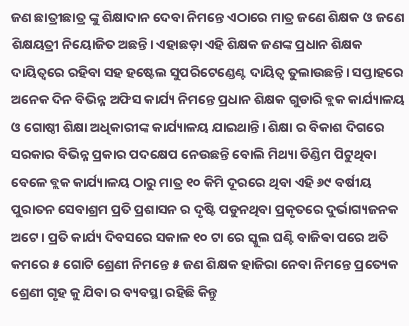ଜଣ ଛାତ୍ରୀଛାତ୍ର ଙ୍କୁ ଶିକ୍ଷାଦାନ ଦେବା ନିମନ୍ତେ ଏଠାରେ ମାତ୍ର ଜଣେ ଶିକ୍ଷକ ଓ ଜଣେ ଶିକ୍ଷୟତ୍ରୀ ନିୟୋଜିତ ଅଛନ୍ତି। ଏହାଛଡ଼ା ଏହି ଶିକ୍ଷକ ଜଣଙ୍କ ପ୍ରଧାନ ଶିକ୍ଷକ ଦାୟିତ୍ୱରେ ରହିବା ସହ ହଷ୍ଟେଲ ସୁପରିଟେଣ୍ଡେଣ୍ଟ ଦାୟିତ୍ୱ ତୁଲାଉଛନ୍ତି। ସପ୍ତାହରେ ଅନେକ ଦିନ ବିଭିନ୍ନ ଅଫିସ କାର୍ଯ୍ୟ ନିମନ୍ତେ ପ୍ରଧାନ ଶିକ୍ଷକ ଗୁଡାରି ବ୍ଲକ କାର୍ଯ୍ୟାଳୟ ଓ ଗୋଷ୍ଠୀ ଶିକ୍ଷା ଅଧିକାରୀଙ୍କ କାର୍ଯ୍ୟାଳୟ ଯାଇଥାନ୍ତି। ଶିକ୍ଷା ର ବିକାଶ ଦିଗରେ ସରକାର ବିଭିନ୍ନ ପ୍ରକାର ପଦକ୍ଷେପ ନେଉଛନ୍ତି ବୋଲି ମିଥ୍ୟା ଡିଣ୍ଡିମ ପିଟୁଥିବା ବେଳେ ବ୍ଲକ କାର୍ଯ୍ୟାଳୟ ଠାରୁ ମାତ୍ର ୧୦ କିମି ଦୂରରେ ଥିବା ଏହି ୬୯ ବର୍ଷୀୟ ପୁରାତନ ସେବାଶ୍ରମ ପ୍ରତି ପ୍ରଶାସନ ର ଦୃଷ୍ଟି ପଡୁନଥିବା ପ୍ରକୃତରେ ଦୁର୍ଭାଗ୍ୟଜନକ ଅଟେ। ପ୍ରତି କାର୍ଯ୍ୟ ଦିବସରେ ସକାଳ ୧୦ ଟା ରେ ସ୍କୁଲ ଘଣ୍ଟି ବାଜିଵା ପରେ ଅତି କମରେ ୫ ଗୋଟି ଶ୍ରେଣୀ ନିମନ୍ତେ ୫ ଜଣ ଶିକ୍ଷକ ହାଜିରା ନେବା ନିମନ୍ତେ ପ୍ରତ୍ୟେକ ଶ୍ରେଣୀ ଗୃହ କୁ ଯିବା ର ବ୍ୟବସ୍ଥା ରହିଛି କିନ୍ତୁ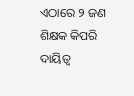ଏଠାରେ ୨ ଜଣ ଶିକ୍ଷକ କିପରି ଦାୟିତ୍ୱ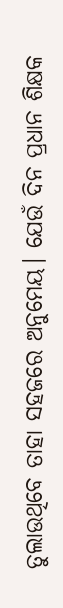ତୁଲାଉଥିବେ ତାହା ସହଜରେ ଅନୁମେୟ। ଯେଉଁ ଦିନ ପ୍ରଧାନ ଶିକ୍ଷକ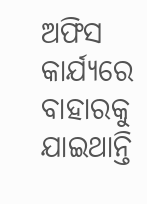ଅଫିସ କାର୍ଯ୍ୟରେ ବାହାରକୁ ଯାଇଥାନ୍ତି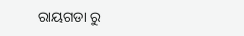ରାୟଗଡା ରୁ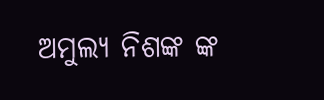ଅମୁଲ୍ୟ ନିଶଙ୍କ ଙ୍କ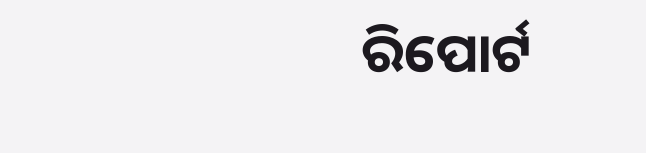ରିପୋର୍ଟ